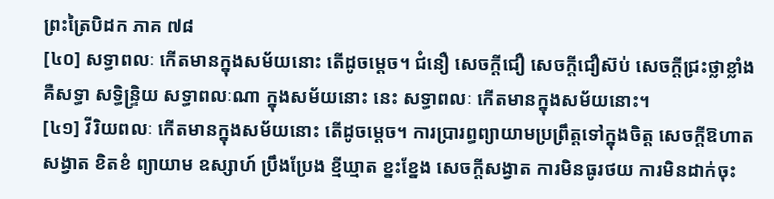ព្រះត្រៃបិដក ភាគ ៧៨
[៤០] សទ្ធាពលៈ កើតមានក្នុងសម័យនោះ តើដូចម្តេច។ ជំនឿ សេចក្តីជឿ សេចក្តីជឿស៊ប់ សេចក្តីជ្រះថ្លាខ្លាំង គឺសទ្ធា សទ្ធិន្ទ្រិយ សទ្ធាពលៈណា ក្នុងសម័យនោះ នេះ សទ្ធាពលៈ កើតមានក្នុងសម័យនោះ។
[៤១] វីរិយពលៈ កើតមានក្នុងសម័យនោះ តើដូចម្តេច។ ការប្រារព្ធព្យាយាមប្រព្រឹត្តទៅក្នុងចិត្ត សេចក្តីឱហាត សង្វាត ខិតខំ ព្យាយាម ឧស្សាហ៍ ប្រឹងប្រែង ខ្មីឃ្មាត ខ្នះខ្នែង សេចក្តីសង្វាត ការមិនធូរថយ ការមិនដាក់ចុះ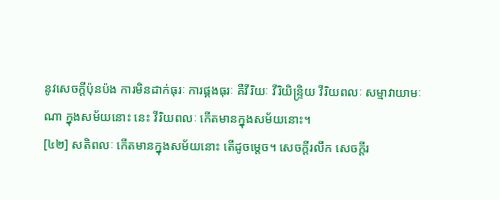នូវសេចក្តីប៉ុនប៉ង ការមិនដាក់ធុរៈ ការផ្គងធុរៈ គឺវីរិយៈ វីរិយិន្ទ្រិយ វីរិយពលៈ សម្មាវាយាមៈណា ក្នុងសម័យនោះ នេះ វីរិយពលៈ កើតមានក្នុងសម័យនោះ។
[៤២] សតិពលៈ កើតមានក្នុងសម័យនោះ តើដូចម្តេច។ សេចក្តីរលឹក សេចក្តីរ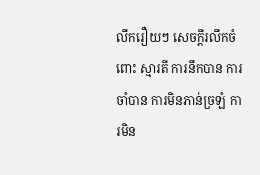លឹករឿយៗ សេចក្តីរលឹកចំពោះ ស្មារតី ការនឹកបាន ការចាំបាន ការមិនភាន់ច្រឡំ ការមិន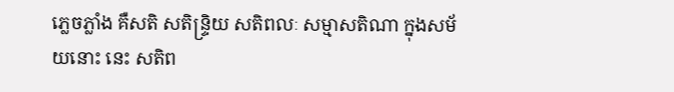ភ្លេចភ្លាំង គឺសតិ សតិន្ទ្រិយ សតិពលៈ សម្មាសតិណា ក្នុងសម័យនោះ នេះ សតិព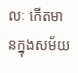លៈ កើតមានក្នុងសម័យ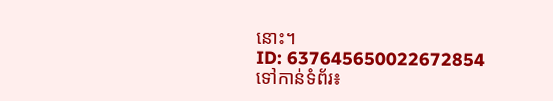នោះ។
ID: 637645650022672854
ទៅកាន់ទំព័រ៖